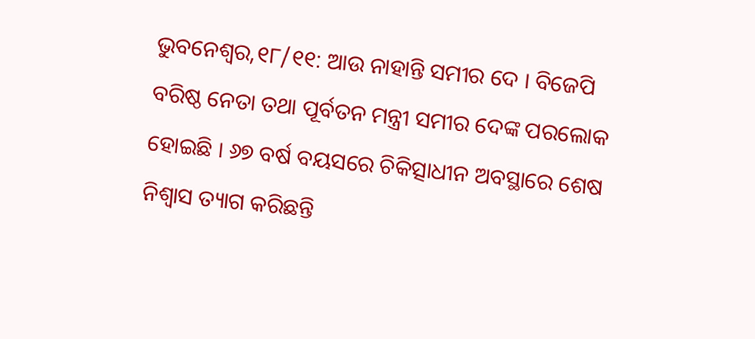ଭୁବନେଶ୍ବର,୧୮/୧୧: ଆଉ ନାହାନ୍ତି ସମୀର ଦେ । ବିଜେପି ବରିଷ୍ଠ ନେତା ତଥା ପୂର୍ବତନ ମନ୍ତ୍ରୀ ସମୀର ଦେଙ୍କ ପରଲୋକ ହୋଇଛି । ୬୭ ବର୍ଷ ବୟସରେ ଚିକିତ୍ସାଧୀନ ଅବସ୍ଥାରେ ଶେଷ ନିଶ୍ବାସ ତ୍ୟାଗ କରିଛନ୍ତି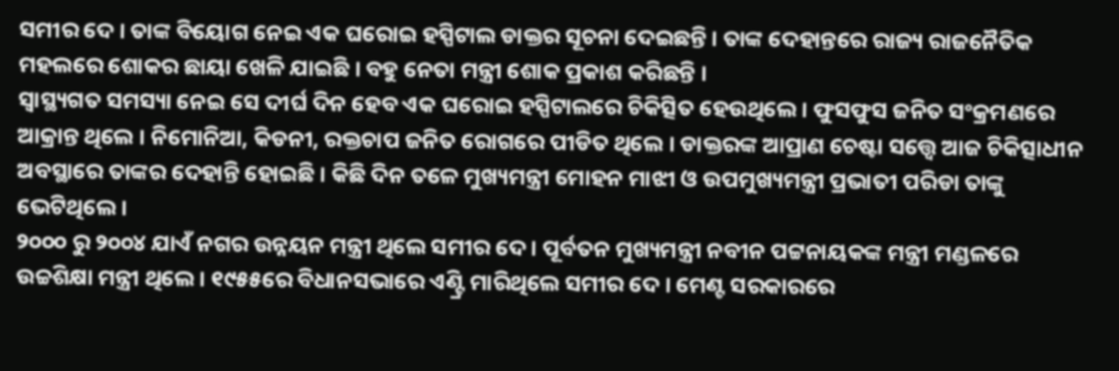ସମୀର ଦେ । ତାଙ୍କ ବିୟୋଗ ନେଇ ଏକ ଘରୋଇ ହସ୍ପିଟାଲ ଡାକ୍ତର ସୂଚନା ଦେଇଛନ୍ତି । ତାଙ୍କ ଦେହାନ୍ତରେ ରାଜ୍ୟ ରାଜନୈତିକ ମହଲରେ ଶୋକର ଛାୟା ଖେଳି ଯାଇଛି । ବହୁ ନେତା ମନ୍ତ୍ରୀ ଶୋକ ପ୍ରକାଶ କରିଛନ୍ତି ।
ସ୍ବାସ୍ଥ୍ୟଗତ ସମସ୍ୟା ନେଇ ସେ ଦୀର୍ଘ ଦିନ ହେବ ଏକ ଘରୋଇ ହସ୍ପିଟାଲରେ ଚିକିତ୍ସିତ ହେଉଥିଲେ । ଫୁସଫୁସ ଜନିତ ସଂକ୍ରମଣରେ ଆକ୍ରାନ୍ତ ଥିଲେ । ନିମୋନିଆ, କିଡନୀ, ରକ୍ତଚାପ ଜନିତ ରୋଗରେ ପୀଡିତ ଥିଲେ । ଡାକ୍ତରଙ୍କ ଆପ୍ରାଣ ଚେଷ୍ଟା ସତ୍ତ୍ବେ ଆଜ ଚିକିତ୍ସାଧୀନ ଅବସ୍ଥାରେ ତାଙ୍କର ଦେହାନ୍ତି ହୋଇଛି । କିଛି ଦିନ ତଳେ ମୁଖ୍ୟମନ୍ତ୍ରୀ ମୋହନ ମାଝୀ ଓ ଉପମୁଖ୍ୟମନ୍ତ୍ରୀ ପ୍ରଭାତୀ ପରିଡା ତାଙ୍କୁ ଭେଟିଥିଲେ ।
୨୦୦୦ ରୁ ୨୦୦୪ ଯାଏଁ ନଗର ଉନ୍ନୟନ ମନ୍ତ୍ରୀ ଥିଲେ ସମୀର ଦେ । ପୂର୍ବତନ ମୁଖ୍ୟମନ୍ତ୍ରୀ ନବୀନ ପଟ୍ଟନାୟକଙ୍କ ମନ୍ତ୍ରୀ ମଣ୍ଡଳରେ ଉଚ୍ଚଶିକ୍ଷା ମନ୍ତ୍ରୀ ଥିଲେ । ୧୯୫୫ରେ ବିଧାନସଭାରେ ଏଣ୍ଟ୍ରି ମାରିଥିଲେ ସମୀର ଦେ । ମେଣ୍ଟ ସରକାରରେ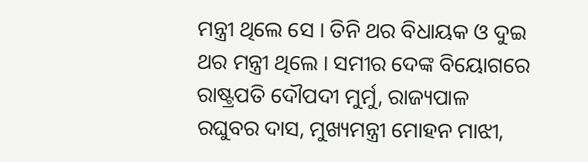ମନ୍ତ୍ରୀ ଥିଲେ ସେ । ତିନି ଥର ବିଧାୟକ ଓ ଦୁଇ ଥର ମନ୍ତ୍ରୀ ଥିଲେ । ସମୀର ଦେଙ୍କ ବିୟୋଗରେ ରାଷ୍ଟ୍ରପତି ଦୌପଦୀ ମୁର୍ମୁ, ରାଜ୍ୟପାଳ ରଘୁବର ଦାସ, ମୁଖ୍ୟମନ୍ତ୍ରୀ ମୋହନ ମାଝୀ,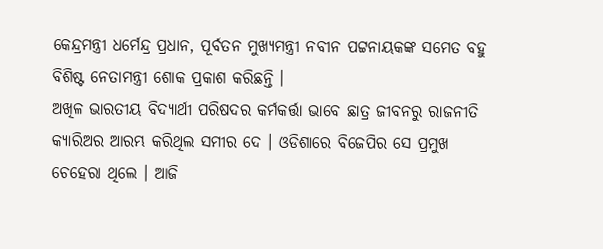କେନ୍ଦ୍ରମନ୍ତ୍ରୀ ଧର୍ମେନ୍ଦ୍ର ପ୍ରଧାନ, ପୂର୍ବତନ ମୁଖ୍ୟମନ୍ତ୍ରୀ ନବୀନ ପଟ୍ଟନାୟକଙ୍କ ସମେତ ବହୁ ବିଶିଷ୍ଟ ନେତାମନ୍ତ୍ରୀ ଶୋକ ପ୍ରକାଶ କରିଛନ୍ତି ।
ଅଖିଳ ଭାରତୀୟ ବିଦ୍ୟାର୍ଥୀ ପରିଷଦର କର୍ମକର୍ତ୍ତା ଭାବେ ଛାତ୍ର ଜୀବନରୁ ରାଜନୀତି କ୍ୟାରିଅର ଆରମ୍ଭ କରିଥିଲ ସମୀର ଦେ । ଓଡିଶାରେ ବିଜେପିର ସେ ପ୍ରମୁଖ ଚେହେରା ଥିଲେ । ଆଜି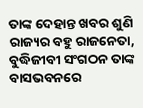ତାଙ୍କ ଦେହାନ୍ତ ଖବର ଶୁଣି ରାଜ୍ୟର ବହୁ ରାଜନେତା, ବୁଦ୍ଧିଜୀବୀ ସଂଗଠନ ତାଙ୍କ ବାସଭବନରେ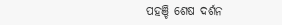ପହଞ୍ଚି ଶେଷ ଦର୍ଶନ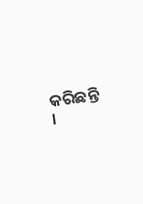କରିଛନ୍ତି ।